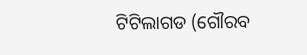ଟିଟିଲାଗଡ (ଗୌରବ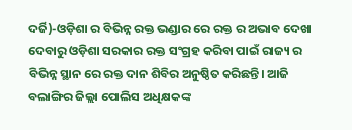ଦର୍ଜି)-ଓଡ଼ିଶା ର ବିଭିନ୍ନ ରକ୍ତ ଭଣ୍ଡାର ରେ ରକ୍ତ ର ଅଭାବ ଦେଖା ଦେବାରୁ ଓଡ଼ିଶା ସରକାର ରକ୍ତ ସଂଗ୍ରହ କରିବା ପାଇଁ ରାଜ୍ୟ ର ବିଭିନ୍ନ ସ୍ଥାନ ରେ ରକ୍ତ ଦାନ ଶିବିର ଅନୁଷ୍ଠିତ କରିଛନ୍ତି। ଆଜି ବଲାଙ୍ଗିର ଜିଲ୍ଲା ପୋଲିସ ଅଧିକ୍ଷକଙ୍କ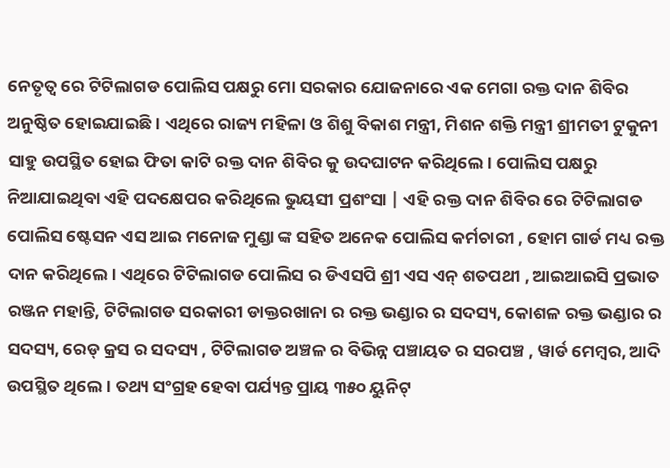ନେତୃତ୍ୱ ରେ ଟିଟିଲାଗଡ ପୋଲିସ ପକ୍ଷରୁ ମୋ ସରକାର ଯୋଜନାରେ ଏକ ମେଗା ରକ୍ତ ଦାନ ଶିବିର ଅନୁଷ୍ଠିତ ହୋଇଯାଇଛି। ଏଥିରେ ରାଜ୍ୟ ମହିଳା ଓ ଶିଶୁ ବିକାଶ ମନ୍ତ୍ରୀ, ମିଶନ ଶକ୍ତି ମନ୍ତ୍ରୀ ଶ୍ରୀମତୀ ଟୁକୁନୀ ସାହୁ ଉପସ୍ଥିତ ହୋଇ ଫିତା କାଟି ରକ୍ତ ଦାନ ଶିବିର କୁ ଉଦଘାଟନ କରିଥିଲେ। ପୋଲିସ ପକ୍ଷରୁ ନିଆଯାଇଥିବା ଏହି ପଦକ୍ଷେପର କରିଥିଲେ ଭୁୟସୀ ପ୍ରଶଂସା | ଏହି ରକ୍ତ ଦାନ ଶିବିର ରେ ଟିଟିଲାଗଡ ପୋଲିସ ଷ୍ଟେସନ ଏସ ଆଇ ମନୋଜ ମୁଣ୍ଡା ଙ୍କ ସହିତ ଅନେକ ପୋଲିସ କର୍ମଚାରୀ , ହୋମ ଗାର୍ଡ ମଧ୍ୟ ରକ୍ତ ଦାନ କରିଥିଲେ। ଏଥିରେ ଟିଟିଲାଗଡ ପୋଲିସ ର ଡିଏସପି ଶ୍ରୀ ଏସ ଏନ୍ ଶତପଥୀ , ଆଇଆଇସି ପ୍ରଭାତ ରଞ୍ଜନ ମହାନ୍ତି, ଟିଟିଲାଗଡ ସରକାରୀ ଡାକ୍ତରଖାନା ର ରକ୍ତ ଭଣ୍ଡାର ର ସଦସ୍ୟ, କୋଶଳ ରକ୍ତ ଭଣ୍ଡାର ର ସଦସ୍ୟ, ରେଡ୍ କ୍ରସ ର ସଦସ୍ୟ , ଟିଟିଲାଗଡ ଅଞ୍ଚଳ ର ବିଭିନ୍ନ ପଞ୍ଚାୟତ ର ସରପଞ୍ଚ , ୱାର୍ଡ ମେମ୍ବର, ଆଦି ଉପସ୍ଥିତ ଥିଲେ। ତଥ୍ୟ ସଂଗ୍ରହ ହେବା ପର୍ଯ୍ୟନ୍ତ ପ୍ରାୟ ୩୫୦ ୟୁନିଟ୍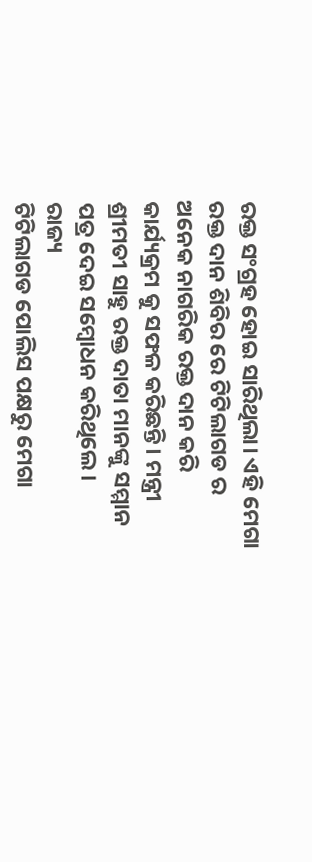ରକ୍ତ ସଂଗ୍ରହ ହୋଇ ସାରିଥିଲା। ଏହି ମେଗା ରକ୍ତ ଦାନ ଶିବିର ରେ ଟିଟିଲାଗଡ ର ଅନେକ ନାଗରିକ ରକ୍ତ ଦାନ କରି କାର୍ଯ୍ୟକ୍ରମ କୁ ସଫଳ କରିଛନ୍ତି। ମନ୍ତ୍ରୀ ଶ୍ରୀମତୀ ସାହୁ ରକ୍ତ ଦାତା ମାନଙ୍କୁ ସମ୍ମାନ ପତ୍ର ଦେଇ ସମ୍ବୋଧନ କରିଥିଲେ।
ରାଜ୍ୟ
ଟିଟିଲାଗଡ ପୋଲିସ ପକ୍ଷରୁ ମେଗା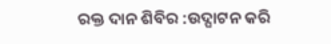ରକ୍ତ ଦାନ ଶିବିର :ଉଦ୍ଘାଟନ କରି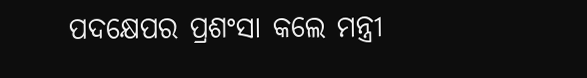ପଦକ୍ଷେପର ପ୍ରଶଂସା କଲେ ମନ୍ତ୍ରୀ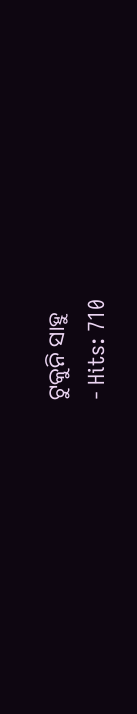ଟୁକୁନି ସାହୁ
- Hits: 710